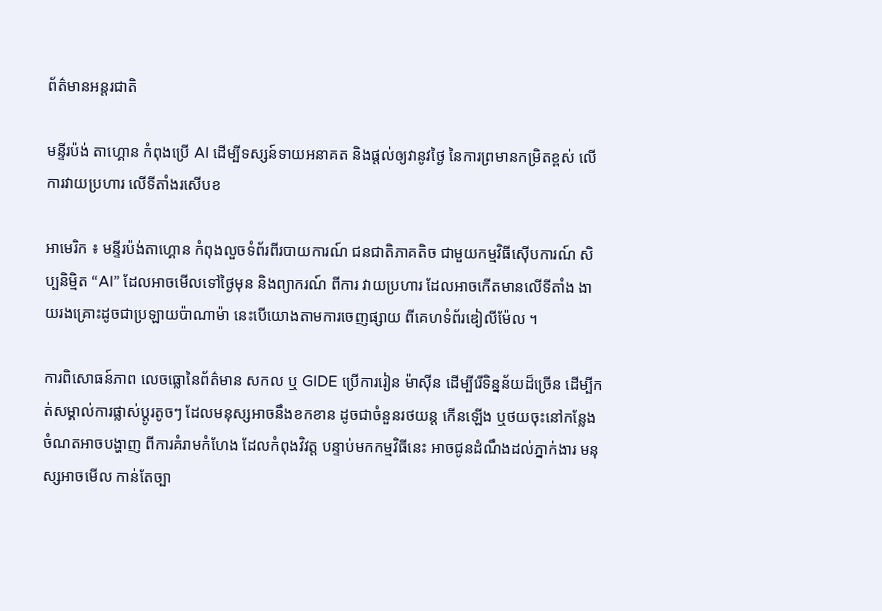ព័ត៌មានអន្តរជាតិ

មន្ទីរប៉ង់ តាហ្គោន កំពុងប្រើ AI ដើម្បីទស្សន៍ទាយអនាគត និងផ្តល់ឲ្យវានូវថ្ងៃ នៃការព្រមានកម្រិតខ្ពស់ លើការវាយប្រហារ លើទីតាំងរសើបខ

អាមេរិក ៖ មន្ទីរប៉ង់តាហ្គោន កំពុងលួចទំព័រពីរបាយការណ៍ ជនជាតិភាគតិច ជាមួយកម្មវិធីស៊ើបការណ៍ សិប្បនិម្មិត “AI” ដែលអាចមើលទៅថ្ងៃមុន និងព្យាករណ៍ ពីការ វាយប្រហារ ដែលអាចកើតមានលើទីតាំង ងាយរងគ្រោះដូចជាប្រឡាយប៉ាណាម៉ា នេះបើយោងតាមការចេញផ្សាយ ពីគេហទំព័រឌៀលីម៉ែល ។

ការពិសោធន៍ភាព លេចធ្លោនៃព័ត៌មាន សកល ឬ GIDE ប្រើការរៀន ម៉ាស៊ីន ដើម្បីរើទិន្នន័យដ៏ច្រើន ដើម្បីកត់សម្គាល់ការផ្លាស់ប្តូរតូចៗ ដែលមនុស្សអាចនឹងខកខាន ដូចជាចំនួនរថយន្ត កើនឡើង ឬថយចុះនៅកន្លែងចំណតអាចបង្ហាញ ពីការគំរាមកំហែង ដែលកំពុងវិវត្ត បន្ទាប់មកកម្មវិធីនេះ អាចជូនដំណឹងដល់ភ្នាក់ងារ មនុស្សអាចមើល កាន់តែច្បា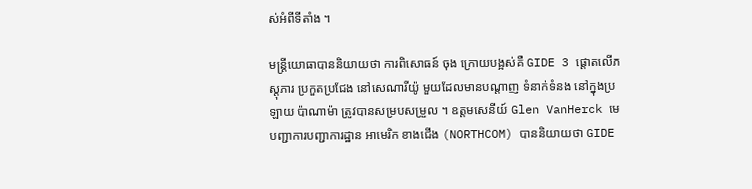ស់អំពីទីតាំង ។

មន្រ្តីយោធាបាននិយាយថា ការពិសោធន៍ ចុង ក្រោយបង្អស់គឺ GIDE 3 ផ្តោតលើភស្តុភារ ប្រកួតប្រជែង នៅសេណារីយ៉ូ មួយដែលមានបណ្តាញ ទំនាក់ទំនង នៅក្នុងប្រឡាយ ប៉ាណាម៉ា ត្រូវបានសម្របសម្រួល ។ ឧត្តមសេនីយ៍ Glen VanHerck មេបញ្ជាការបញ្ជាការដ្ឋាន អាមេរិក ខាងជើង (NORTHCOM) បាននិយាយថា GIDE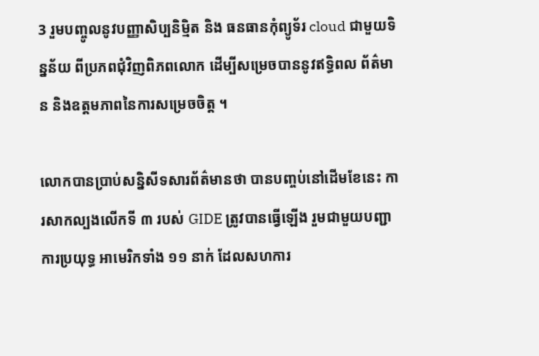3 រួមបញ្ចូលនូវបញ្ញាសិប្បនិម្មិត និង ធនធានកុំព្យូទ័រ cloud ជាមួយទិន្នន័យ ពីប្រភពជុំវិញពិភពលោក ដើម្បីសម្រេចបាននូវឥទ្ធិពល ព័ត៌មាន និងឧត្តមភាពនៃការសម្រេចចិត្ត ។

លោកបានប្រាប់សន្និសីទសារព័ត៌មានថា បានបញ្ចប់នៅដើមខែនេះ ការសាកល្បងលើកទី ៣ របស់ GIDE ត្រូវបានធ្វើឡើង រួមជាមួយបញ្ជាការប្រយុទ្ធ អាមេរិកទាំង ១១ នាក់ ដែលសហការ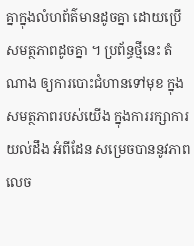គ្នាក្នុងលំហព័ត៌មានដូចគ្នា ដោយប្រើសមត្ថភាពដូចគ្នា ។ ប្រព័ន្ធថ្មីនេះ តំណាង ឲ្យការបោះជំហានទៅមុខ ក្នុងសមត្ថភាពរបស់យើង ក្នុងការរក្សាការយល់ដឹង អំពីដែន សម្រេចបាននូវភាពលេច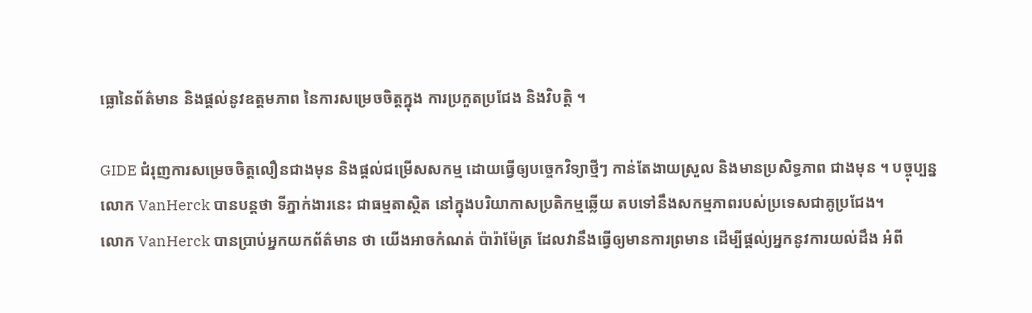ធ្លោនៃព័ត៌មាន និងផ្តល់នូវឧត្តមភាព នៃការសម្រេចចិត្តក្នុង ការប្រកួតប្រជែង និងវិបត្តិ ។

GIDE ជំរុញការសម្រេចចិត្តលឿនជាងមុន និងផ្តល់ជម្រើសសកម្ម ដោយធ្វើឲ្យបច្ចេកវិទ្យាថ្មីៗ កាន់តែងាយស្រួល និងមានប្រសិទ្ធភាព ជាងមុន ។ បច្ចុប្បន្នលោក VanHerck បានបន្តថា ទីភ្នាក់ងារនេះ ជាធម្មតាស្ថិត នៅក្នុងបរិយាកាសប្រតិកម្មឆ្លើយ តបទៅនឹងសកម្មភាពរបស់ប្រទេសជាគូប្រជែង។
លោក VanHerck បានប្រាប់អ្នកយកព័ត៌មាន ថា យើងអាចកំណត់ ប៉ារ៉ាម៉ែត្រ ដែលវានឹងធ្វើឲ្យមានការព្រមាន ដើម្បីផ្តល់្យអ្នកនូវការយល់ដឹង អំពី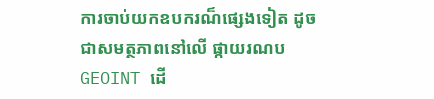ការចាប់យកឧបករណ៏ផ្សេងទៀត ដូចជាសមត្ថភាពនៅលើ ផ្កាយរណប GEOINT ដើ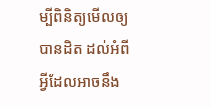ម្បីពិនិត្យមើលឲ្យបានដិត ដល់អំពីអ្វីដែលអាចនឹង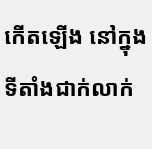កើតឡើង នៅក្នុងទីតាំងជាក់លាក់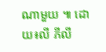ណាមួយ ៕ ដោយ៖លី ភីលី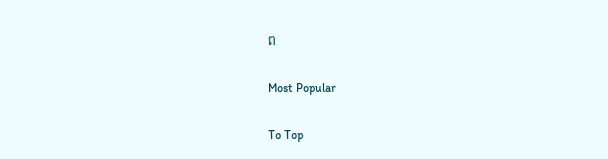ព

Most Popular

To Top